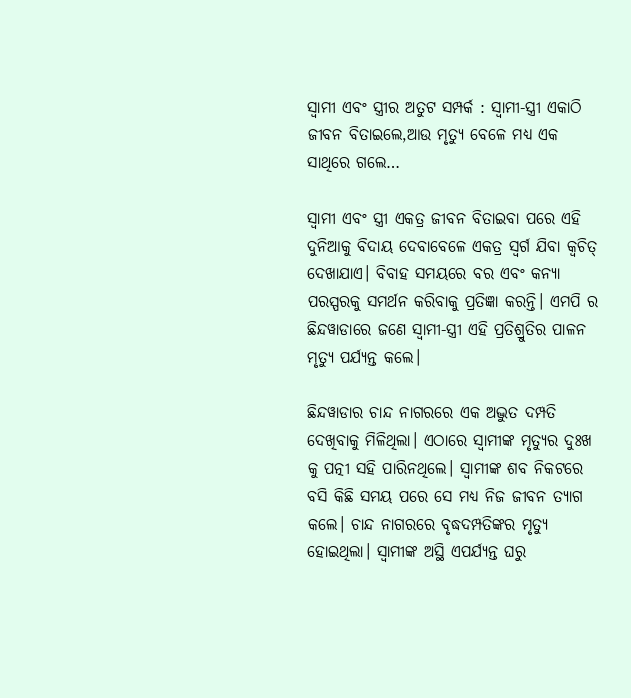ସ୍ୱାମୀ ଏବଂ ସ୍ତ୍ରୀର ଅତୁଟ ସମ୍ପର୍କ : ସ୍ୱାମୀ-ସ୍ତ୍ରୀ ଏକାଠି ଜୀବନ ବିତାଇଲେ,ଆଉ ମୃତ୍ୟୁ ବେଳେ ମଧ୍ୟ ଏକ ସାଥିରେ ଗଲେ…

ସ୍ୱାମୀ ଏବଂ ସ୍ତ୍ରୀ ଏକତ୍ର ଜୀବନ ବିତାଇବା ପରେ ଏହି ଦୁନିଆକୁ ବିଦାୟ ଦେବାବେଳେ ଏକତ୍ର ସ୍ୱର୍ଗ ଯିବା କ୍ୱଚିତ୍ ଦେଖାଯାଏ। ବିବାହ ସମୟରେ ବର ଏବଂ କନ୍ୟା ପରସ୍ପରକୁ ସମର୍ଥନ କରିବାକୁ ପ୍ରତିଜ୍ଞା କରନ୍ତି। ଏମପି ର ଛିନ୍ଦୱାଡାରେ ଜଣେ ସ୍ୱାମୀ-ସ୍ତ୍ରୀ ଏହି ପ୍ରତିଶ୍ରୁତିର ପାଳନ ମୃତ୍ୟୁ ପର୍ଯ୍ୟନ୍ତ କଲେ।

ଛିନ୍ଦୱାଡାର ଚାନ୍ଦ ନାଗରରେ ଏକ ଅଦ୍ଭୁତ ଦମ୍ପତି ଦେଖିବାକୁ ମିଳିଥିଲା। ଏଠାରେ ସ୍ୱାମୀଙ୍କ ମୃତ୍ୟୁର ଦୁଃଖ କୁ ପତ୍ନୀ ସହି ପାରିନଥିଲେ। ସ୍ୱାମୀଙ୍କ ଶବ ନିକଟରେ ବସି କିଛି ସମୟ ପରେ ସେ ମଧ୍ୟ ନିଜ ଜୀବନ ତ୍ୟାଗ କଲେ। ଚାନ୍ଦ ନାଗରରେ ବୃଦ୍ଧଦମ୍ପତିଙ୍କର ମୃତ୍ୟୁ ହୋଇଥିଲା। ସ୍ୱାମୀଙ୍କ ଅସ୍ଥି ଏପର୍ଯ୍ୟନ୍ତ ଘରୁ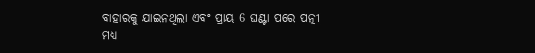ବାହାରକୁ ଯାଇନଥିଲା ଏବଂ ପ୍ରାୟ 6 ଘଣ୍ଟା ପରେ ପତ୍ନୀ ମଧ୍ୟ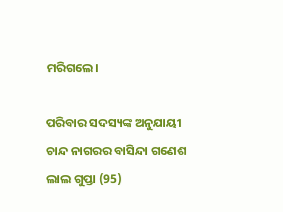ମରିଗଲେ।

ପରିବାର ସଦସ୍ୟଙ୍କ ଅନୁଯାୟୀ ଚାନ୍ଦ ନାଗରର ବାସିନ୍ଦା ଗଣେଶ ଲାଲ ଗୁପ୍ତା (95)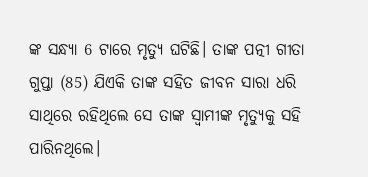ଙ୍କ ସନ୍ଧ୍ୟା 6 ଟାରେ ମୃତ୍ୟୁ ଘଟିଛି। ତାଙ୍କ ପତ୍ନୀ ଗୀତା ଗୁପ୍ତା (85) ଯିଏକି ତାଙ୍କ ସହିତ ଜୀବନ ସାରା ଧରି ସାଥିରେ ରହିଥିଲେ ସେ ତାଙ୍କ ସ୍ୱାମୀଙ୍କ ମୃତ୍ୟୁକୁ ସହି ପାରିନଥିଲେ।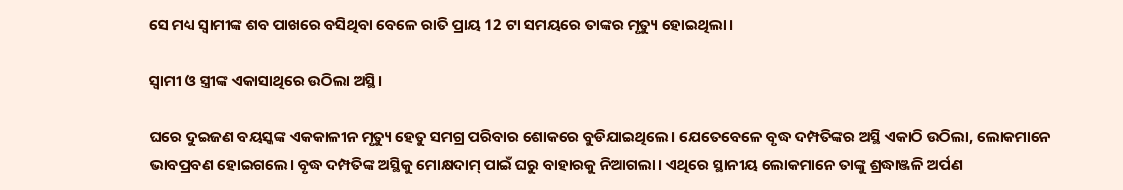ସେ ମଧ୍ୟ ସ୍ୱାମୀଙ୍କ ଶବ ପାଖରେ ବସିଥିବା ବେଳେ ରାତି ପ୍ରାୟ 12 ଟା ସମୟରେ ତାଙ୍କର ମୃତ୍ୟୁ ହୋଇଥିଲା।

ସ୍ୱାମୀ ଓ ସ୍ତ୍ରୀଙ୍କ ଏକାସାଥିରେ ଉଠିଲା ଅସ୍ଥି।

ଘରେ ଦୁଇଜଣ ବୟସ୍କଙ୍କ ଏକକାଳୀନ ମୃତ୍ୟୁ ହେତୁ ସମଗ୍ର ପରିବାର ଶୋକରେ ବୁଡିଯାଇଥିଲେ। ଯେତେବେଳେ ବୃଦ୍ଧ ଦମ୍ପତିଙ୍କର ଅସ୍ଥି ଏକାଠି ଉଠିଲା, ଲୋକମାନେ ଭାବପ୍ରବଣ ହୋଇଗଲେ। ବୃଦ୍ଧ ଦମ୍ପତିଙ୍କ ଅସ୍ଥିକୁ ମୋକ୍ଷଦାମ୍ ପାଇଁ ଘରୁ ବାହାରକୁ ନିଆଗଲା। ଏଥିରେ ସ୍ଥାନୀୟ ଲୋକମାନେ ତାଙ୍କୁ ଶ୍ରଦ୍ଧାଞ୍ଜଳି ଅର୍ପଣ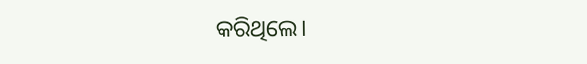କରିଥିଲେ।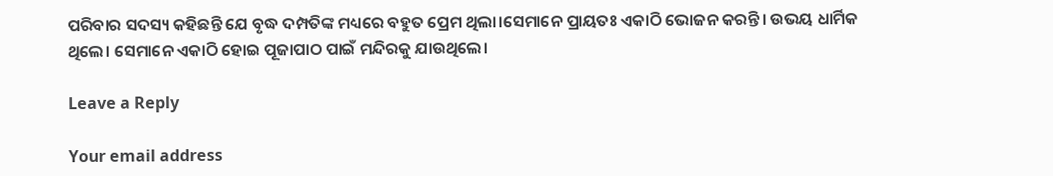ପରିବାର ସଦସ୍ୟ କହିଛନ୍ତି ଯେ ବୃଦ୍ଧ ଦମ୍ପତିଙ୍କ ମଧ୍ୟରେ ବହୁତ ପ୍ରେମ ଥିଲା।ସେମାନେ ପ୍ରାୟତଃ ଏକାଠି ଭୋଜନ କରନ୍ତି। ଉଭୟ ଧାର୍ମିକ ଥିଲେ। ସେମାନେ ଏକାଠି ହୋଇ ପୂଜାପାଠ ପାଇଁ ମନ୍ଦିରକୁ ଯାଉଥିଲେ।

Leave a Reply

Your email address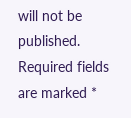will not be published. Required fields are marked *